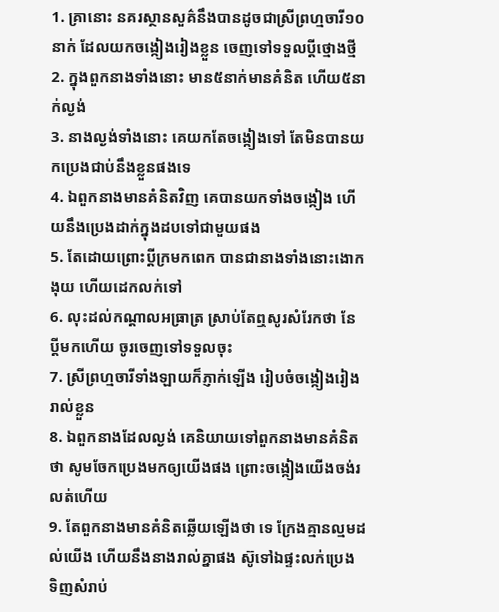1. គ្រានោះ នគរស្ថានសួគ៌នឹងបានដូចជាស្រីព្រហ្មចារី១០នាក់ ដែលយកចង្កៀងរៀងខ្លួន ចេញទៅទទួលប្ដីថ្មោងថ្មី
2. ក្នុងពួកនាងទាំងនោះ មាន៥នាក់មានគំនិត ហើយ៥នាក់ល្ងង់
3. នាងល្ងង់ទាំងនោះ គេយកតែចង្កៀងទៅ តែមិនបានយកប្រេងជាប់នឹងខ្លួនផងទេ
4. ឯពួកនាងមានគំនិតវិញ គេបានយកទាំងចង្កៀង ហើយនឹងប្រេងដាក់ក្នុងដបទៅជាមួយផង
5. តែដោយព្រោះប្ដីក្រមកពេក បានជានាងទាំងនោះងោកងុយ ហើយដេកលក់ទៅ
6. លុះដល់កណ្តាលអធ្រាត្រ ស្រាប់តែឮសូរសំរែកថា នែ ប្ដីមកហើយ ចូរចេញទៅទទួលចុះ
7. ស្រីព្រហ្មចារីទាំងឡាយក៏ភ្ញាក់ឡើង រៀបចំចង្កៀងរៀងរាល់ខ្លួន
8. ឯពួកនាងដែលល្ងង់ គេនិយាយទៅពួកនាងមានគំនិតថា សូមចែកប្រេងមកឲ្យយើងផង ព្រោះចង្កៀងយើងចង់រលត់ហើយ
9. តែពួកនាងមានគំនិតឆ្លើយឡើងថា ទេ ក្រែងគ្មានល្មមដល់យើង ហើយនឹងនាងរាល់គ្នាផង ស៊ូទៅឯផ្ទះលក់ប្រេង ទិញសំរាប់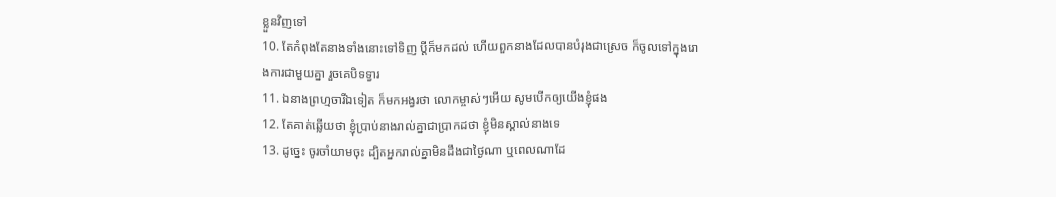ខ្លួនវិញទៅ
10. តែកំពុងតែនាងទាំងនោះទៅទិញ ប្ដីក៏មកដល់ ហើយពួកនាងដែលបានបំរុងជាស្រេច ក៏ចូលទៅក្នុងរោងការជាមួយគ្នា រួចគេបិទទ្វារ
11. ឯនាងព្រហ្មចារីឯទៀត ក៏មកអង្វរថា លោកម្ចាស់ៗអើយ សូមបើកឲ្យយើងខ្ញុំផង
12. តែគាត់ឆ្លើយថា ខ្ញុំប្រាប់នាងរាល់គ្នាជាប្រាកដថា ខ្ញុំមិនស្គាល់នាងទេ
13. ដូច្នេះ ចូរចាំយាមចុះ ដ្បិតអ្នករាល់គ្នាមិនដឹងជាថ្ងៃណា ឬពេលណាដែ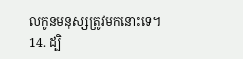លកូនមនុស្សត្រូវមកនោះទេ។
14. ដ្បិ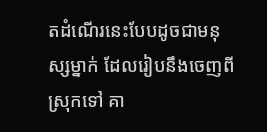តដំណើរនេះបែបដូចជាមនុស្សម្នាក់ ដែលរៀបនឹងចេញពីស្រុកទៅ គា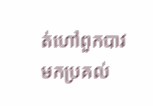ត់ហៅពួកបាវមកប្រគល់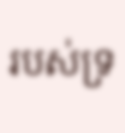របស់ទ្រ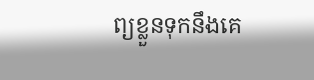ព្យខ្លួនទុកនឹងគេ